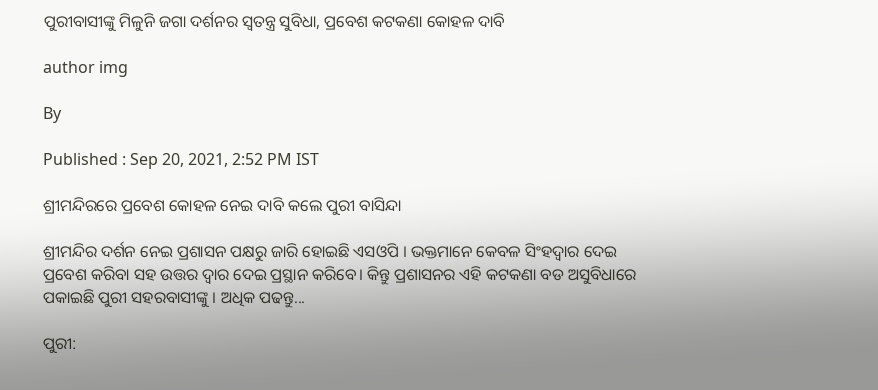ପୁରୀବାସୀଙ୍କୁ ମିଳୁନି ଜଗା ଦର୍ଶନର ସ୍ବତନ୍ତ୍ର ସୁବିଧା, ପ୍ରବେଶ କଟକଣା କୋହଳ ଦାବି

author img

By

Published : Sep 20, 2021, 2:52 PM IST

ଶ୍ରୀମନ୍ଦିରରେ ପ୍ରବେଶ କୋହଳ ନେଇ ଦାବି କଲେ ପୁରୀ ବାସିନ୍ଦା

ଶ୍ରୀମନ୍ଦିର ଦର୍ଶନ ନେଇ ପ୍ରଶାସନ ପକ୍ଷରୁ ଜାରି ହୋଇଛି ଏସଓପି । ଭକ୍ତମାନେ କେବଳ ସିଂହଦ୍ବାର ଦେଇ ପ୍ରବେଶ କରିବା ସହ ଉତ୍ତର ଦ୍ବାର ଦେଇ ପ୍ରସ୍ଥାନ କରିବେ। କିନ୍ତୁ ପ୍ରଶାସନର ଏହି କଟକଣା ବଡ ଅସୁବିଧାରେ ପକାଇଛି ପୁରୀ ସହରବାସୀଙ୍କୁ । ଅଧିକ ପଢନ୍ତୁ...

ପୁରୀ: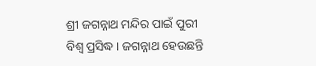ଶ୍ରୀ ଜଗନ୍ନାଥ ମନ୍ଦିର ପାଇଁ ପୁରୀ ବିଶ୍ଵ ପ୍ରସିଦ୍ଧ । ଜଗନ୍ନାଥ ହେଉଛନ୍ତି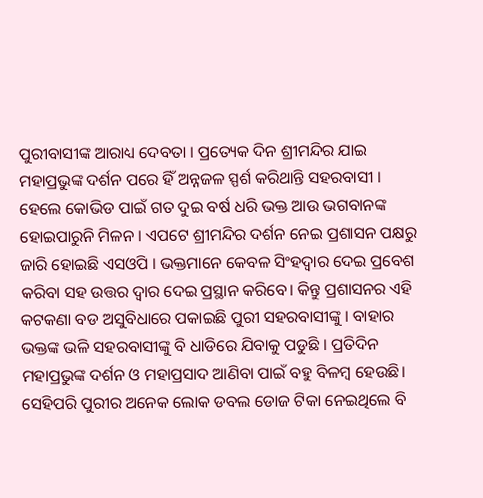ପୁରୀବାସୀଙ୍କ ଆରାଧ୍ୟ ଦେବତା । ପ୍ରତ୍ୟେକ ଦିନ ଶ୍ରୀମନ୍ଦିର ଯାଇ ମହାପ୍ରଭୁଙ୍କ ଦର୍ଶନ ପରେ ହିଁ ଅନ୍ନଜଳ ସ୍ପର୍ଶ କରିଥାନ୍ତି ସହରବାସୀ । ହେଲେ କୋଭିଡ ପାଇଁ ଗତ ଦୁଇ ବର୍ଷ ଧରି ଭକ୍ତ ଆଉ ଭଗବାନଙ୍କ ହୋଇପାରୁନି ମିଳନ । ଏପଟେ ଶ୍ରୀମନ୍ଦିର ଦର୍ଶନ ନେଇ ପ୍ରଶାସନ ପକ୍ଷରୁ ଜାରି ହୋଇଛି ଏସଓପି । ଭକ୍ତମାନେ କେବଳ ସିଂହଦ୍ବାର ଦେଇ ପ୍ରବେଶ କରିବା ସହ ଉତ୍ତର ଦ୍ବାର ଦେଇ ପ୍ରସ୍ଥାନ କରିବେ। କିନ୍ତୁ ପ୍ରଶାସନର ଏହି କଟକଣା ବଡ ଅସୁବିଧାରେ ପକାଇଛି ପୁରୀ ସହରବାସୀଙ୍କୁ । ବାହାର ଭକ୍ତଙ୍କ ଭଳି ସହରବାସୀଙ୍କୁ ବି ଧାଡିରେ ଯିବାକୁ ପଡୁଛି । ପ୍ରତିଦିନ ମହାପ୍ରଭୁଙ୍କ ଦର୍ଶନ ଓ ମହାପ୍ରସାଦ ଆଣିବା ପାଇଁ ବହୁ ବିଳମ୍ବ ହେଉଛି। ସେହିପରି ପୁରୀର ଅନେକ ଲୋକ ଡବଲ ଡୋଜ ଟିକା ନେଇଥିଲେ ବି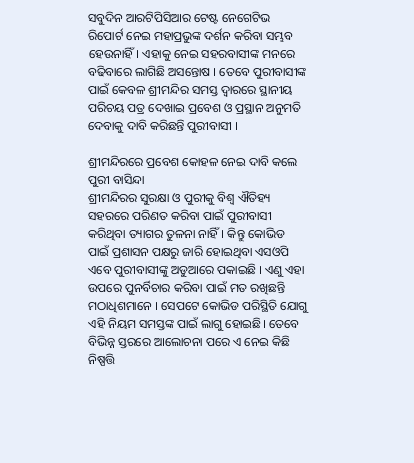ସବୁଦିନ ଆରଟିପିସିଆର ଟେଷ୍ଟ ନେଗେଟିଭ ରିପୋର୍ଟ ନେଇ ମହାପ୍ରଭୁଙ୍କ ଦର୍ଶନ କରିବା ସମ୍ଭବ ହେଉନାହିଁ। ଏହାକୁ ନେଇ ସହରବାସୀଙ୍କ ମନରେ ବଢିବାରେ ଲାଗିଛି ଅସନ୍ତୋଷ । ତେବେ ପୁରୀବାସୀଙ୍କ ପାଇଁ କେବଳ ଶ୍ରୀମନ୍ଦିର ସମସ୍ତ ଦ୍ବାରରେ ସ୍ଥାନୀୟ ପରିଚୟ ପତ୍ର ଦେଖାଇ ପ୍ରବେଶ ଓ ପ୍ରସ୍ଥାନ ଅନୁମତି ଦେବାକୁ ଦାବି କରିଛନ୍ତି ପୁରୀବାସୀ ।

ଶ୍ରୀମନ୍ଦିରରେ ପ୍ରବେଶ କୋହଳ ନେଇ ଦାବି କଲେ ପୁରୀ ବାସିନ୍ଦା
ଶ୍ରୀମନ୍ଦିରର ସୁରକ୍ଷା ଓ ପୁରୀକୁ ବିଶ୍ବ ଐତିହ୍ୟ ସହରରେ ପରିଣତ କରିବା ପାଇଁ ପୁରୀବାସୀ କରିଥିବା ତ୍ୟାଗର ତୁଳନା ନାହିଁ। କିନ୍ତୁ କୋଭିଡ ପାଇଁ ପ୍ରଶାସନ ପକ୍ଷରୁ ଜାରି ହୋଇଥିବା ଏସଓପି ଏବେ ପୁରୀବାସୀଙ୍କୁ ଅଡୁଆରେ ପକାଇଛି । ଏଣୁ ଏହା ଉପରେ ପୁନର୍ବିଚାର କରିବା ପାଇଁ ମତ ରଖିଛନ୍ତି ମଠାଧିଶମାନେ । ସେପଟେ କୋଭିଡ ପରିସ୍ଥିତି ଯୋଗୁ ଏହି ନିୟମ ସମସ୍ତଙ୍କ ପାଇଁ ଲାଗୁ ହୋଇଛି। ତେବେ ବିଭିନ୍ନ ସ୍ତରରେ ଆଲୋଚନା ପରେ ଏ ନେଇ କିଛି ନିଷ୍ପତ୍ତି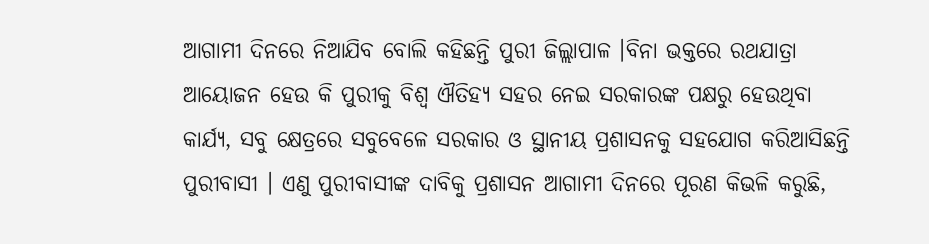ଆଗାମୀ ଦିନରେ ନିଆଯିବ ବୋଲି କହିଛନ୍ତି ପୁରୀ ଜିଲ୍ଲାପାଳ ।ବିନା ଭକ୍ତରେ ରଥଯାତ୍ରା ଆୟୋଜନ ହେଉ କି ପୁରୀକୁ ବିଶ୍ବ ଐତିହ୍ୟ ସହର ନେଇ ସରକାରଙ୍କ ପକ୍ଷରୁ ହେଉଥିବା କାର୍ଯ୍ୟ, ସବୁ କ୍ଷେତ୍ରରେ ସବୁବେଳେ ସରକାର ଓ ସ୍ଥାନୀୟ ପ୍ରଶାସନକୁ ସହଯୋଗ କରିଆସିଛନ୍ତି ପୁରୀବାସୀ । ଏଣୁ ପୁରୀବାସୀଙ୍କ ଦାବିକୁ ପ୍ରଶାସନ ଆଗାମୀ ଦିନରେ ପୂରଣ କିଭଳି କରୁଛି,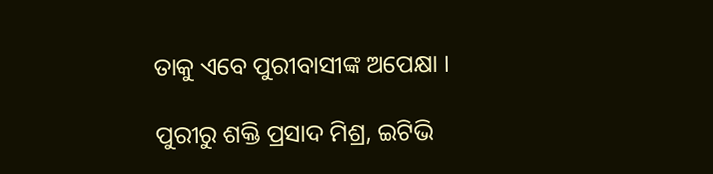ତାକୁ ଏବେ ପୁରୀବାସୀଙ୍କ ଅପେକ୍ଷା ।

ପୁରୀରୁ ଶକ୍ତି ପ୍ରସାଦ ମିଶ୍ର, ଇଟିଭି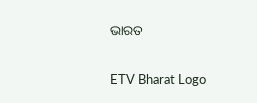ଭାରତ

ETV Bharat Logo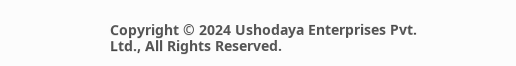Copyright © 2024 Ushodaya Enterprises Pvt. Ltd., All Rights Reserved.